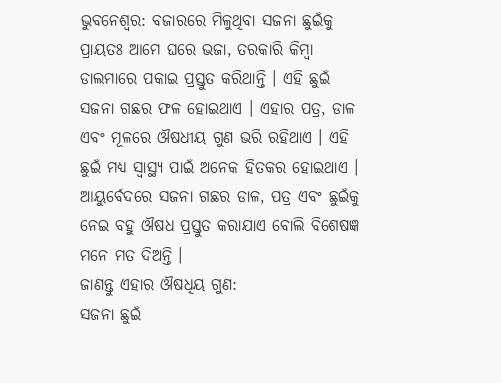ଭୁବନେଶ୍ୱର: ବଜାରରେ ମିଳୁଥିବା ସଜନା ଛୁଇଁକୁ ପ୍ରାୟତଃ ଆମେ ଘରେ ଭଜା, ତରକାରି କିମ୍ବା ଡାଲମାରେ ପକାଇ ପ୍ରସ୍ତୁତ କରିଥାନ୍ତି । ଏହି ଛୁଇଁ ସଜନା ଗଛର ଫଳ ହୋଇଥାଏ । ଏହାର ପତ୍ର, ଡାଳ ଏବଂ ମୂଳରେ ଔଷଧୀୟ ଗୁଣ ଭରି ରହିଥାଏ । ଏହି ଛୁଇଁ ମଧ୍ୟ ସ୍ୱାସ୍ଥ୍ୟ ପାଇଁ ଅନେକ ହିତକର ହୋଇଥାଏ ।
ଆୟୁର୍ବେଦରେ ସଜନା ଗଛର ଡାଳ, ପତ୍ର ଏବଂ ଛୁଇଁକୁ ନେଇ ବହୁ ଔଷଧ ପ୍ରସ୍ତୁତ କରାଯାଏ ବୋଲି ବିଶେଷଜ୍ଞ ମନେ ମତ ଦିଅନ୍ତି ।
ଜାଣନ୍ତୁ ଏହାର ଔଷଧିୟ ଗୁଣ:
ସଜନା ଛୁଇଁ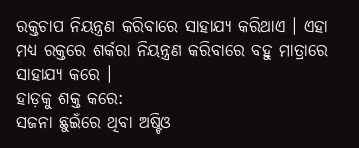ରକ୍ତଚାପ ନିୟନ୍ତ୍ରଣ କରିବାରେ ସାହାଯ୍ୟ କରିଥାଏ । ଏହା ମଧ୍ୟ ରକ୍ତରେ ଶର୍କରା ନିୟନ୍ତ୍ରଣ କରିବାରେ ବହୁ ମାତ୍ରାରେ ସାହାଯ୍ୟ କରେ ।
ହାଡ଼କୁ ଶକ୍ତ କରେ:
ସଜନା ଛୁଇଁରେ ଥିବା ଅଷ୍ଟିଓ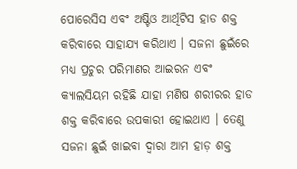ପୋରେସିସ ଏବଂ ଅଷ୍ଟିଓ ଆର୍ଥିଟିସ ହାଡ ଶକ୍ତ କରିବାରେ ସାହାଯ୍ୟ କରିଥାଏ । ସଜନା ଛୁଇଁରେ ମଧ୍ୟ ପ୍ରଚୁର ପରିମାଣର ଆଇରନ ଏବଂ କ୍ୟାଲସିୟମ ରହିଛି ଯାହା ମଣିଷ ଶରୀରର ହାଡ ଶକ୍ତ କରିବାରେ ଉପକାରୀ ହୋଇଥାଏ । ତେଣୁ ସଜନା ଛୁଇଁ ଖାଇବା ଦ୍ୱାରା ଆମ ହାଡ଼ ଶକ୍ତ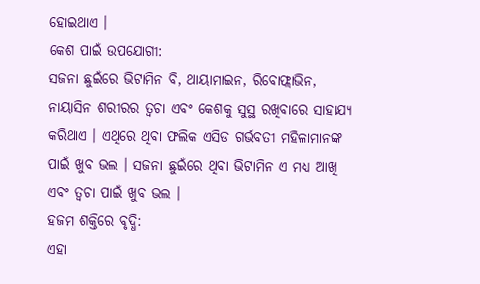ହୋଇଥାଏ ।
କେଶ ପାଇଁ ଉପଯୋଗୀ:
ସଜନା ଛୁଇଁରେ ଭିଟାମିନ ବି, ଥାୟାମାଇନ, ରିବୋଫ୍ଲାଭିନ, ନାୟାସିନ ଶରୀରର ତ୍ୱଚା ଏବଂ କେଶକୁ ସୁସ୍ଥ ରଖିବାରେ ସାହାଯ୍ୟ କରିଥାଏ । ଏଥିରେ ଥିବା ଫଲିକ ଏସିଡ ଗର୍ଭବତୀ ମହିଳାମାନଙ୍କ ପାଇଁ ଖୁବ ଭଲ । ସଜନା ଛୁଇଁରେ ଥିବା ଭିଟାମିନ ଏ ମଧ୍ୟ ଆଖି ଏବଂ ତ୍ୱଚା ପାଇଁ ଖୁବ ଭଲ ।
ହଜମ ଶକ୍ତିରେ ବୃଦ୍ଧି:
ଏହା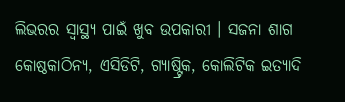ଲିଭରର ସ୍ୱାସ୍ଥ୍ୟ ପାଇଁ ଖୁବ ଉପକାରୀ । ସଜନା ଶାଗ କୋଷ୍ଠକାଠିନ୍ୟ, ଏସିଡିଟି, ଗ୍ୟାଷ୍ଟ୍ରିକ, କୋଲିଟିକ ଇତ୍ୟାଦି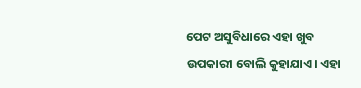ପେଟ ଅସୁବିଧାରେ ଏହା ଖୁବ ଉପକାରୀ ବୋଲି କୁହାଯାଏ। ଏହା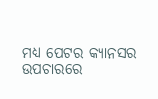ମଧ୍ୟ ପେଟର କ୍ୟାନସର ଉପଚାରରେ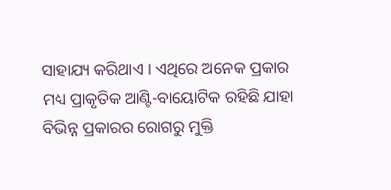ସାହାଯ୍ୟ କରିଥାଏ । ଏଥିରେ ଅନେକ ପ୍ରକାର ମଧ୍ୟ ପ୍ରାକୃତିକ ଆଣ୍ଟି-ବାୟୋଟିକ ରହିଛି ଯାହା ବିଭିନ୍ନ ପ୍ରକାରର ରୋଗରୁ ମୁକ୍ତି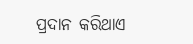ପ୍ରଦାନ କରିଥାଏ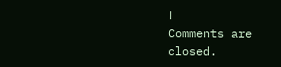।
Comments are closed.